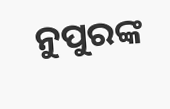ନୁପୁରଙ୍କ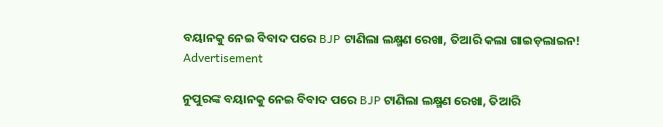ବୟାନକୁ ନେଇ ବିବାଦ ପରେ BJP ଟାଣିଲା ଲକ୍ଷ୍ମଣ ରେଖା, ତିଆରି କଲା ଗାଇଡ଼ଲାଇନ!
Advertisement

ନୁପୁରଙ୍କ ବୟାନକୁ ନେଇ ବିବାଦ ପରେ BJP ଟାଣିଲା ଲକ୍ଷ୍ମଣ ରେଖା, ତିଆରି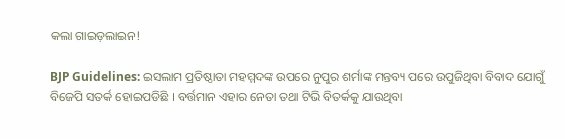କଲା ଗାଇଡ଼ଲାଇନ!

BJP Guidelines: ଇସଲାମ ପ୍ରତିଷ୍ଠାତା ମହମ୍ମଦଙ୍କ ଉପରେ ନୁପୁର ଶର୍ମାଙ୍କ ମନ୍ତବ୍ୟ ପରେ ଉପୁଜିଥିବା ବିବାଦ ଯୋଗୁଁ ବିଜେପି ସତର୍କ ହୋଇପଡିଛି । ବର୍ତ୍ତମାନ ଏହାର ନେତା ତଥା ଟିଭି ବିତର୍କକୁ ଯାଉଥିବା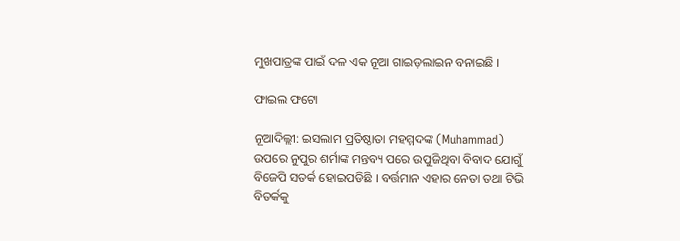ମୁଖପାତ୍ରଙ୍କ ପାଇଁ ଦଳ ଏକ ନୂଆ ଗାଇଡ଼ଲାଇନ ବନାଇଛି ।

ଫାଇଲ ଫଟୋ

ନୂଆଦିଲ୍ଲୀ: ଇସଲାମ ପ୍ରତିଷ୍ଠାତା ମହମ୍ମଦଙ୍କ (Muhammad) ଉପରେ ନୁପୁର ଶର୍ମାଙ୍କ ମନ୍ତବ୍ୟ ପରେ ଉପୁଜିଥିବା ବିବାଦ ଯୋଗୁଁ ବିଜେପି ସତର୍କ ହୋଇପଡିଛି । ବର୍ତ୍ତମାନ ଏହାର ନେତା ତଥା ଟିଭି ବିତର୍କକୁ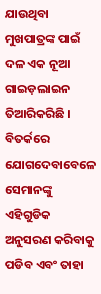ଯାଉଥିବା ମୁଖପାତ୍ରଙ୍କ ପାଇଁ ଦଳ ଏକ ନୂଆ ଗାଇଡ଼ଲାଇନ ତିଆରିକରିଛି । ବିତର୍କରେ ଯୋଗଦେବାବେଳେ ସେମାନଙ୍କୁ ଏହିଗୁଡିକ ଅନୁସରଣ କରିବାକୁ ପଡିବ ଏବଂ ତାହା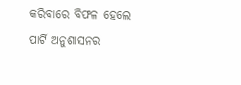କରିବାରେ ବିଫଳ ହେଲେ ପାର୍ଟି ଅନୁଶାସନର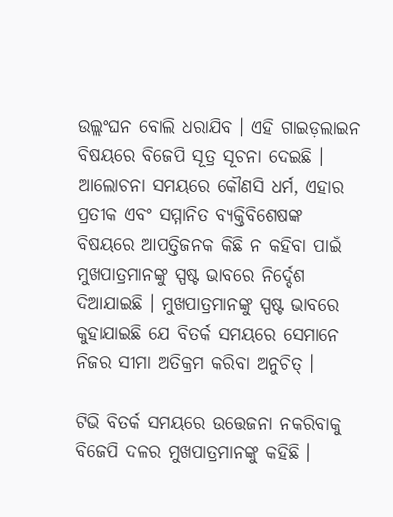ଉଲ୍ଲଂଘନ ବୋଲି ଧରାଯିବ । ଏହି ଗାଇଡ଼ଲାଇନ ବିଷୟରେ ବିଜେପି ସୂତ୍ର ସୂଚନା ଦେଇଛି । ଆଲୋଚନା ସମୟରେ କୌଣସି ଧର୍ମ, ଏହାର ପ୍ରତୀକ ଏବଂ ସମ୍ମାନିତ ବ୍ୟକ୍ତିବିଶେଷଙ୍କ ବିଷୟରେ ଆପତ୍ତିଜନକ କିଛି ନ କହିବା ପାଇଁ ମୁଖପାତ୍ରମାନଙ୍କୁ ସ୍ପଷ୍ଟ ଭାବରେ ନିର୍ଦ୍ଦେଶ ଦିଆଯାଇଛି । ମୁଖପାତ୍ରମାନଙ୍କୁ ସ୍ପଷ୍ଟ ଭାବରେ କୁହାଯାଇଛି ଯେ ବିତର୍କ ସମୟରେ ସେମାନେ ନିଜର ସୀମା ଅତିକ୍ରମ କରିବା ଅନୁଚିତ୍ ।

ଟିଭି ବିତର୍କ ସମୟରେ ଉତ୍ତେଜନା ନକରିବାକୁ ବିଜେପି ଦଳର ମୁଖପାତ୍ରମାନଙ୍କୁ କହିଛି ।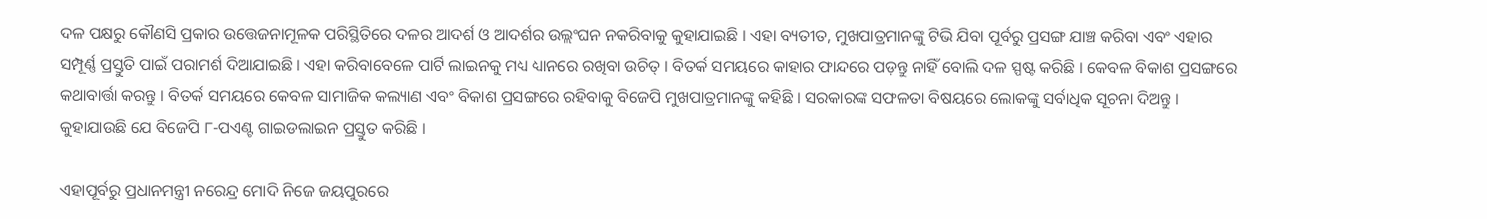ଦଳ ପକ୍ଷରୁ କୌଣସି ପ୍ରକାର ଉତ୍ତେଜନାମୂଳକ ପରିସ୍ଥିତିରେ ଦଳର ଆଦର୍ଶ ଓ ଆଦର୍ଶର ଉଲ୍ଲଂଘନ ନକରିବାକୁ କୁହାଯାଇଛି । ଏହା ବ୍ୟତୀତ, ମୁଖପାତ୍ରମାନଙ୍କୁ ଟିଭି ଯିବା ପୂର୍ବରୁ ପ୍ରସଙ୍ଗ ଯାଞ୍ଚ କରିବା ଏବଂ ଏହାର ସମ୍ପୂର୍ଣ୍ଣ ପ୍ରସ୍ତୁତି ପାଇଁ ପରାମର୍ଶ ଦିଆଯାଇଛି । ଏହା କରିବାବେଳେ ପାର୍ଟି ଲାଇନକୁ ମଧ୍ୟ ଧ୍ୟାନରେ ରଖିବା ଉଚିତ୍ । ବିତର୍କ ସମୟରେ କାହାର ଫାନ୍ଦରେ ପଡ଼ନ୍ତୁ ନାହିଁ ବୋଲି ଦଳ ସ୍ପଷ୍ଟ କରିଛି । କେବଳ ବିକାଶ ପ୍ରସଙ୍ଗରେ କଥାବାର୍ତ୍ତା କରନ୍ତୁ । ବିତର୍କ ସମୟରେ କେବଳ ସାମାଜିକ କଲ୍ୟାଣ ଏବଂ ବିକାଶ ପ୍ରସଙ୍ଗରେ ରହିବାକୁ ବିଜେପି ମୁଖପାତ୍ରମାନଙ୍କୁ କହିଛି । ସରକାରଙ୍କ ସଫଳତା ବିଷୟରେ ଲୋକଙ୍କୁ ସର୍ବାଧିକ ସୂଚନା ଦିଅନ୍ତୁ । କୁହାଯାଉଛି ଯେ ବିଜେପି ୮-ପଏଣ୍ଟ ଗାଇଡଲାଇନ ପ୍ରସ୍ତୁତ କରିଛି ।

ଏହାପୂର୍ବରୁ ପ୍ରଧାନମନ୍ତ୍ରୀ ନରେନ୍ଦ୍ର ମୋଦି ନିଜେ ଜୟପୁରରେ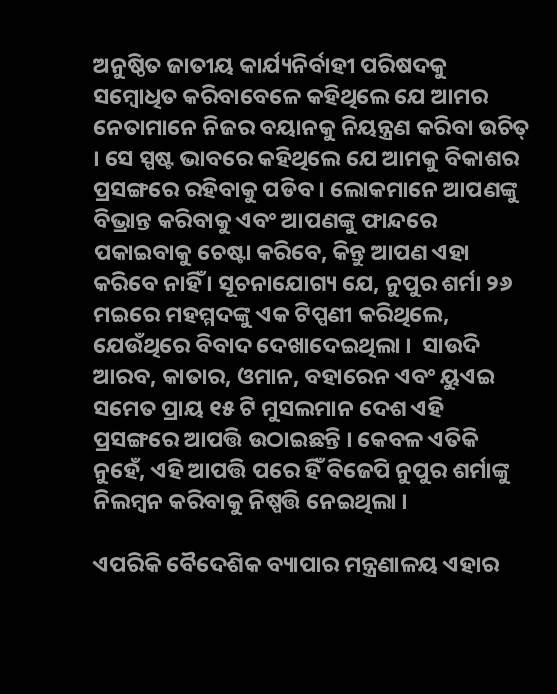ଅନୁଷ୍ଠିତ ଜାତୀୟ କାର୍ଯ୍ୟନିର୍ବାହୀ ପରିଷଦକୁ ସମ୍ବୋଧିତ କରିବାବେଳେ କହିଥିଲେ ଯେ ଆମର ନେତାମାନେ ନିଜର ବୟାନକୁ ନିୟନ୍ତ୍ରଣ କରିବା ଉଚିତ୍ । ସେ ସ୍ପଷ୍ଟ ଭାବରେ କହିଥିଲେ ଯେ ଆମକୁ ବିକାଶର ପ୍ରସଙ୍ଗରେ ରହିବାକୁ ପଡିବ । ଲୋକମାନେ ଆପଣଙ୍କୁ ବିଭ୍ରାନ୍ତ କରିବାକୁ ଏବଂ ଆପଣଙ୍କୁ ଫାନ୍ଦରେ ପକାଇବାକୁ ଚେଷ୍ଟା କରିବେ, କିନ୍ତୁ ଆପଣ ଏହା କରିବେ ନାହିଁ । ସୂଚନାଯୋଗ୍ୟ ଯେ, ନୁପୁର ଶର୍ମା ୨୬ ମଇରେ ମହମ୍ମଦଙ୍କୁ ଏକ ଟିପ୍ପଣୀ କରିଥିଲେ, ଯେଉଁଥିରେ ବିବାଦ ଦେଖାଦେଇଥିଲା ।  ସାଉଦି ଆରବ, କାତାର, ଓମାନ, ବହାରେନ ଏବଂ ୟୁଏଇ ସମେତ ପ୍ରାୟ ୧୫ ଟି ମୁସଲମାନ ଦେଶ ଏହି ପ୍ରସଙ୍ଗରେ ଆପତ୍ତି ଉଠାଇଛନ୍ତି । କେବଳ ଏତିକି ନୁହେଁ, ଏହି ଆପତ୍ତି ପରେ ହିଁ ବିଜେପି ନୁପୁର ଶର୍ମାଙ୍କୁ ନିଲମ୍ବନ କରିବାକୁ ନିଷ୍ପତ୍ତି ନେଇଥିଲା ।

ଏପରିକି ବୈଦେଶିକ ବ୍ୟାପାର ମନ୍ତ୍ରଣାଳୟ ଏହାର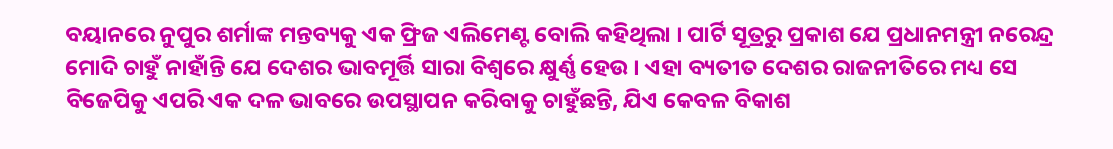ବୟାନରେ ନୁପୁର ଶର୍ମାଙ୍କ ମନ୍ତବ୍ୟକୁ ଏକ ଫ୍ରିଜ ଏଲିମେଣ୍ଟ ବୋଲି କହିଥିଲା । ପାର୍ଟି ସୂତ୍ରରୁ ପ୍ରକାଶ ଯେ ପ୍ରଧାନମନ୍ତ୍ରୀ ନରେନ୍ଦ୍ର ମୋଦି ଚାହୁଁ ନାହାଁନ୍ତି ଯେ ଦେଶର ଭାବମୂର୍ତ୍ତି ସାରା ବିଶ୍ୱରେ କ୍ଷୁର୍ଣ୍ଣ ହେଉ । ଏହା ବ୍ୟତୀତ ଦେଶର ରାଜନୀତିରେ ମଧ୍ୟ ସେ ବିଜେପିକୁ ଏପରି ଏକ ଦଳ ଭାବରେ ଉପସ୍ଥାପନ କରିବାକୁ ଚାହୁଁଛନ୍ତି, ଯିଏ କେବଳ ବିକାଶ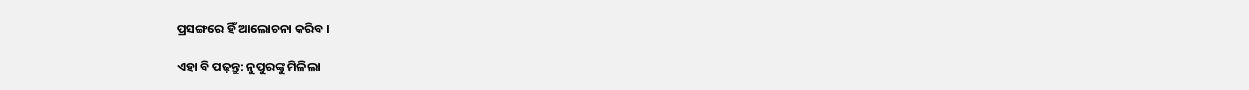ପ୍ରସଙ୍ଗରେ ହିଁ ଆଲୋଚନା କରିବ ।

ଏହା ବି ପଢ଼ନ୍ତୁ: ନୁପୁରଙ୍କୁ ମିଳିଲା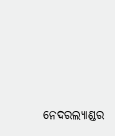ନେଦରଲ୍ୟାଣ୍ଡର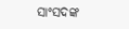ସାଂସଦଙ୍କ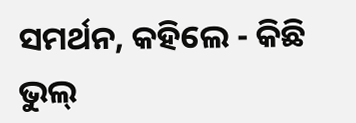ସମର୍ଥନ, କହିଲେ - କିଛି ଭୁଲ୍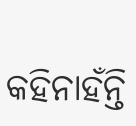କହିନାହଁନ୍ତି